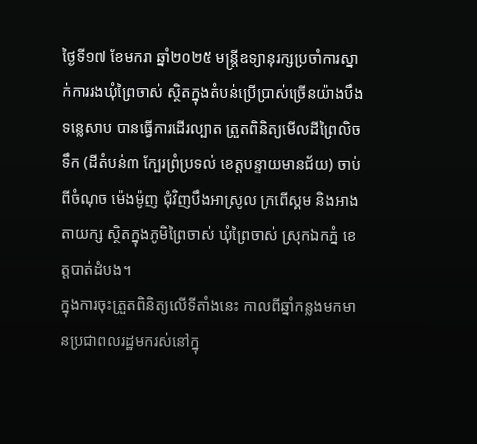ថ្ងៃទី១៧ ខែមករា ឆ្នាំ២០២៥ មន្ត្រីឧទ្យានុរក្សប្រចាំការស្នាក់ការរងឃុំព្រៃចាស់ ស្ថិតក្នុងតំបន់ប្រើប្រាស់ច្រើនយ៉ាងបឹងទន្លេសាប បានធ្វើការដើរល្បាត ត្រួតពិនិត្យមើលដីព្រៃលិចទឹក (ដីតំបន់៣ ក្បែរព្រំប្រទល់ ខេត្តបន្ទាយមានជ័យ) ចាប់ពីចំណុច ម៉េងម៉ូញ ជុំវិញបឹងអាស្រូល ក្រពើស្គម និងអាងតាយក្ស ស្ថិតក្នុងភូមិព្រៃចាស់ ឃុំព្រៃចាស់ ស្រុកឯកភ្នំ ខេត្តបាត់ដំបង។
ក្នុងការចុះត្រួតពិនិត្យលើទីតាំងនេះ កាលពីឆ្នាំកន្លងមកមានប្រជាពលរដ្ឋមករស់នៅក្នុ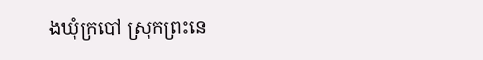ងឃុំក្របៅ ស្រុកព្រះនេ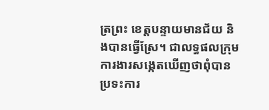ត្រព្រះ ខេត្តបន្ទាយមានជ័យ និងបានធ្វើស្រែ។ ជាលទ្ធផលក្រុមការងារសង្កេតឃើញថាពុំបានប្រទះការ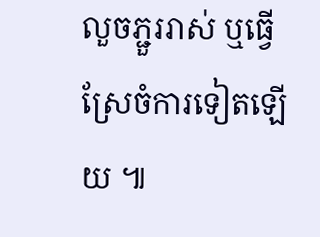លួចភ្ជួររាស់ ឬធ្វើស្រែចំការទៀតឡើយ ៕